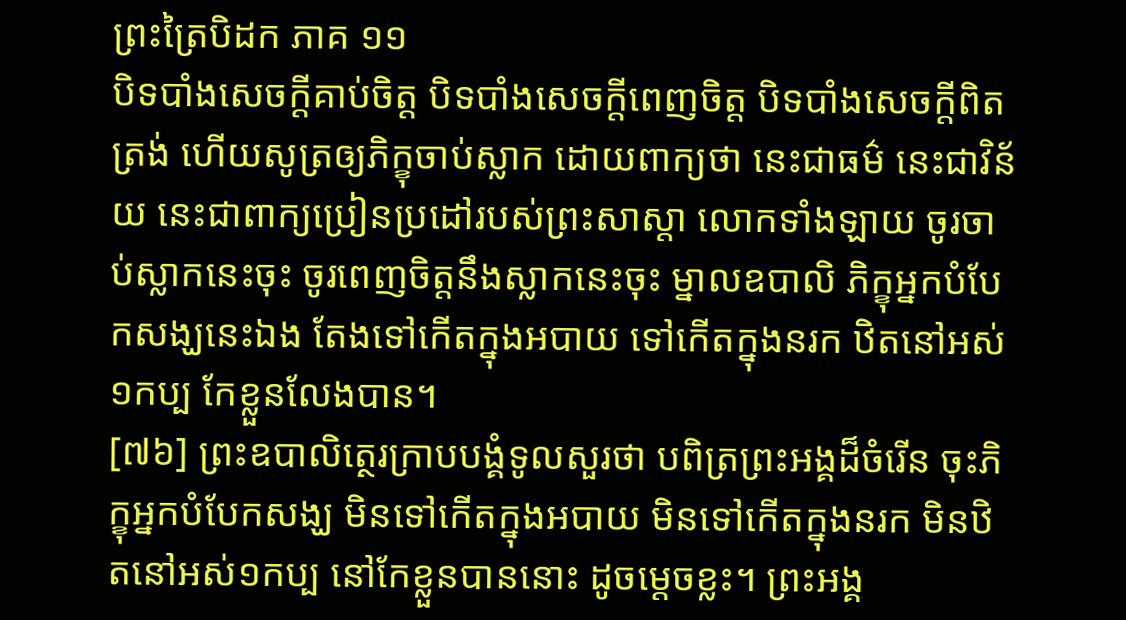ព្រះត្រៃបិដក ភាគ ១១
បិទបាំងសេចក្តីគាប់ចិត្ត បិទបាំងសេចក្តីពេញចិត្ត បិទបាំងសេចក្តីពិតត្រង់ ហើយសូត្រឲ្យភិក្ខុចាប់ស្លាក ដោយពាក្យថា នេះជាធម៌ នេះជាវិន័យ នេះជាពាក្យប្រៀនប្រដៅរបស់ព្រះសាស្តា លោកទាំងឡាយ ចូរចាប់ស្លាកនេះចុះ ចូរពេញចិត្តនឹងស្លាកនេះចុះ ម្នាលឧបាលិ ភិក្ខុអ្នកបំបែកសង្ឃនេះឯង តែងទៅកើតក្នុងអបាយ ទៅកើតក្នុងនរក ឋិតនៅអស់១កប្ប កែខ្លួនលែងបាន។
[៧៦] ព្រះឧបាលិត្ថេរក្រាបបង្គំទូលសួរថា បពិត្រព្រះអង្គដ៏ចំរើន ចុះភិក្ខុអ្នកបំបែកសង្ឃ មិនទៅកើតក្នុងអបាយ មិនទៅកើតក្នុងនរក មិនឋិតនៅអស់១កប្ប នៅកែខ្លួនបាននោះ ដូចម្តេចខ្លះ។ ព្រះអង្គ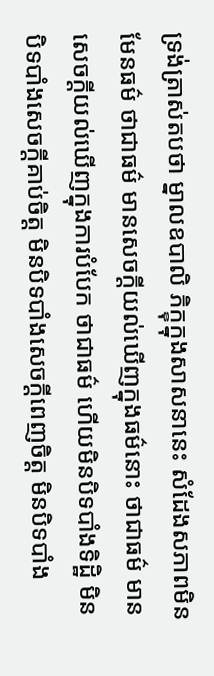ទ្រង់ត្រាស់តបថា ម្នាលឧបាលិ ភិក្ខុក្នុងសាសនានេះ សំដែងសភាពមិនមែនធម៌ ថាជាធម៌ មានសេចក្តីយល់ឃើញក្នុងធម៌នោះ ថាជាធម៌ មានសេចក្តីយល់ឃើញក្នុងការបំបែក ថាជាធម៌ ហើយមិនបិទបាំងទិដ្ឋិ មិនបិទបាំងសេចក្តីគាប់ចិត្ត មិនបិទបាំងសេចក្តីពេញចិត្ត មិនបិទបាំង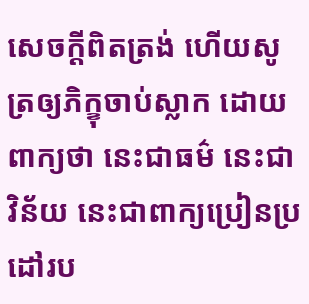សេចក្តីពិតត្រង់ ហើយសូត្រឲ្យភិក្ខុចាប់ស្លាក ដោយពាក្យថា នេះជាធម៌ នេះជាវិន័យ នេះជាពាក្យប្រៀនប្រដៅរប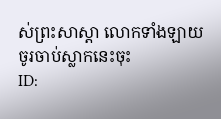ស់ព្រះសាស្តា លោកទាំងឡាយ ចូរចាប់ស្លាកនេះចុះ
ID: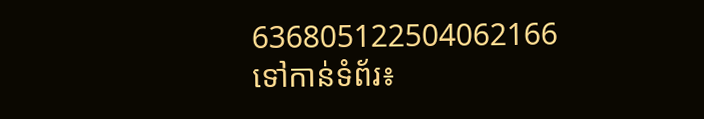636805122504062166
ទៅកាន់ទំព័រ៖